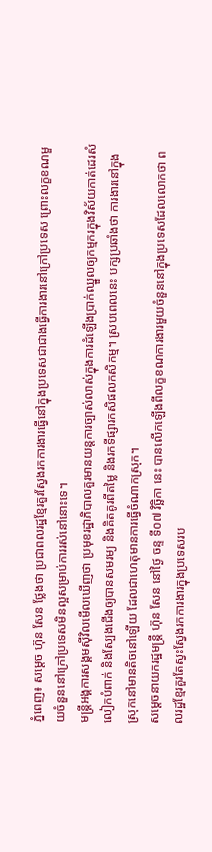ភ្នំពេញ៖ សម្តេច ហ៊ុន សែន ថ្លែងថា ប្រជាពលរដ្ឋខ្មែរគួរស្វែងរកការងារធ្វើនៅក្នុងប្រទេសជាជាងធ្វើការងារនៅក្រៅប្រទេស ព្រោះលក្ខខណមួយចំនួននៅក្រៅប្រទេសមិនល្អសម្រាប់ការរស់នៅនោះទេ។
មន្ត្រីអង្គការសង្គមស៊ីវិលមើលឃើញថា ប្រមុខរដ្ឋាភិបាលគួរមានយន្តការច្បាស់លាស់ក្នុងការដំឡើងប្រាក់ឈ្នួលឲ្យកម្មករក្នុងវិស័យកាត់ដេរសំលៀកបំពាក់ និងស្បែងជើងឲ្យបានសមរម្យ និងគិតគូរពីតម្លៃ និងរកទីផ្សារកសិផលកសិកម្ម។ ស្របពេលនេះ បក្សប្រឆាំងថា ការងារនៅក្នុងស្រុកនៅមានតិចនៅឡើយ ដែលជាហេតុមានការធ្វើចំណាកស្រុក។
សម្ដេចនាយករដ្ឋមន្ដ្រី ហ៊ុន សែន នៅថ្ងៃ ចន្ទ ទី០៧ វិច្ឆិកា នេះ បានលើកឡើងពីលក្ខខណការងារមួយចំនួននៅក្នុងប្រទេសដែលលោកថា ពលរដ្ឋខ្មែរគួរតែស្វះស្វែងរកការងារក្នុងប្រទេសរប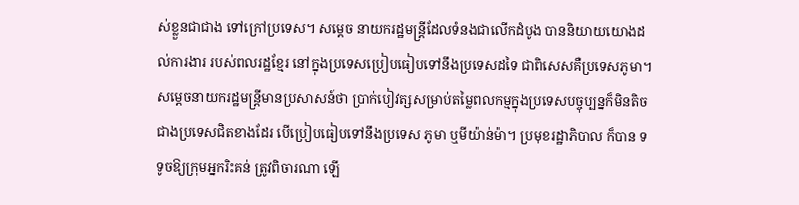ស់ខ្លួនជាជាង ទៅក្រៅប្រទេស។ សម្ដេច នាយករដ្ឋមន្ដ្រីដែលទំនងជាលើកដំបូង បាននិយាយយោងដល់ការងារ របស់ពលរដ្ឋខ្មែរ នៅក្នុងប្រទេសប្រៀបធៀបទៅនឹងប្រទេសដទៃ ជាពិសេសគឺប្រទេសភូមា។
សម្ដេចនាយករដ្ឋមន្ដ្រីមានប្រសាសន៍ថា ប្រាក់បៀវត្សសម្រាប់តម្លៃពលកម្មក្នុងប្រទេសបច្ចុប្បន្នក៏មិនតិចជាងប្រទេសជិតខាងដែរ បើប្រៀបធៀបទៅនឹងប្រទេស ភូមា ឬមីយ៉ាន់ម៉ា។ ប្រមុខរដ្ឋាភិបាល ក៏បាន ទទូចឱ្យក្រុមអ្នករិះគន់ ត្រូវពិចារណា ឡើ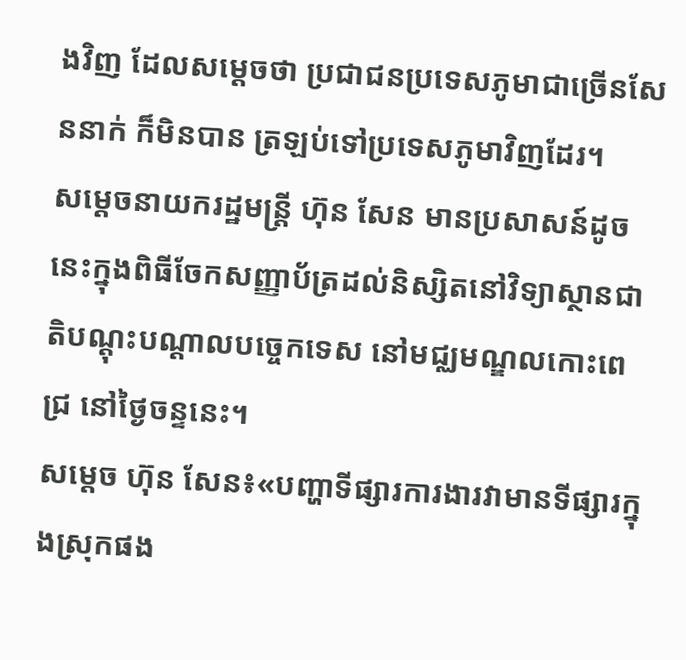ងវិញ ដែលសម្ដេចថា ប្រជាជនប្រទេសភូមាជាច្រើនសែននាក់ ក៏មិនបាន ត្រឡប់ទៅប្រទេសភូមាវិញដែរ។
សម្ដេចនាយករដ្ឋមន្ដ្រី ហ៊ុន សែន មានប្រសាសន៍ដូចនេះក្នុងពិធីចែកសញ្ញាប័ត្រដល់និស្សិតនៅវិទ្យាស្ថានជាតិបណ្ដុះបណ្ដាលបច្ចេកទេស នៅមជ្ឈមណ្ឌលកោះពេជ្រ នៅថ្ងៃចន្ទនេះ។
សម្តេច ហ៊ុន សែន៖«បញ្ហាទីផ្សារការងារវាមានទីផ្សារក្នុងស្រុកផង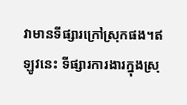វាមានទីផ្សារក្រៅស្រុកផង។ឥឡូវនេះ ទីផ្សារការងារក្នុងស្រុ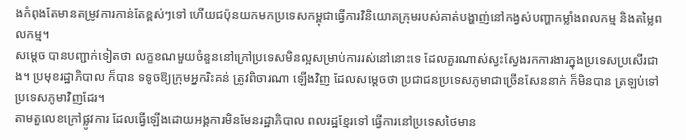ងកំពុងតែមានតម្រូវការកាន់តែខ្ពស់ៗទៅ ហើយជប៉ុនយកមកប្រទេសកម្ពុជាធ្វើការវិនិយោគក្រុមរបស់គាត់បង្ហាញ់នៅកង្វស់បញ្ហាកម្លាំងពលកម្ម និងតម្លៃពលកម្ម។
សម្ដេច បានបញ្ជាក់ទៀតថា លក្ខខណមួយចំនួននៅក្រៅប្រទេសមិនល្អសម្រាប់ការរស់នៅនោះទេ ដែលគួរណាស់ស្វះស្វែងរកការងារក្នុងប្រទេសប្រសើរជាង។ ប្រមុខរដ្ឋាភិបាល ក៏បាន ទទូចឱ្យក្រុមអ្នករិះគន់ ត្រូវពិចារណា ឡើងវិញ ដែលសម្ដេចថា ប្រជាជនប្រទេសភូមាជាច្រើនសែននាក់ ក៏មិនបាន ត្រឡប់ទៅប្រទេសភូមាវិញដែរ។
តាមតួលេខក្រៅផ្លូវការ ដែលធ្វើឡើងដោយអង្គការមិនមែនរដ្ឋាភិបាល ពលរដ្ឋខ្មែរទៅ ធ្វើការនៅប្រទេសថៃមាន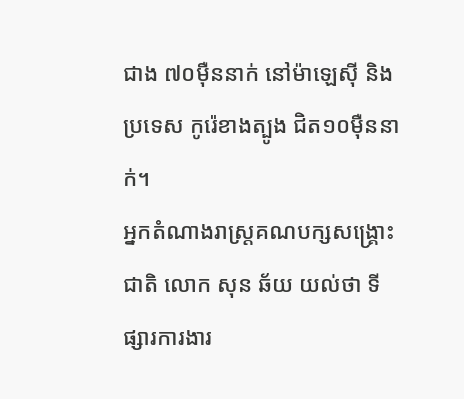ជាង ៧០ម៉ឺននាក់ នៅម៉ាឡេស៊ី និងប្រទេស កូរ៉េខាងត្បូង ជិត១០ម៉ឺននាក់។
អ្នកតំណាងរាស្ត្រគណបក្សសង្គ្រោះជាតិ លោក សុន ឆ័យ យល់ថា ទីផ្សារការងារ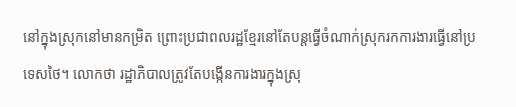នៅក្នុងស្រុកនៅមានកម្រិត ព្រោះប្រជាពលរដ្ឋខ្មែរនៅតែបន្តធ្វើចំណាក់ស្រុករកការងារធ្វើនៅប្រទេសថៃ។ លោកថា រដ្ឋាភិបាលត្រូវតែបង្កើនការងារក្នុងស្រុ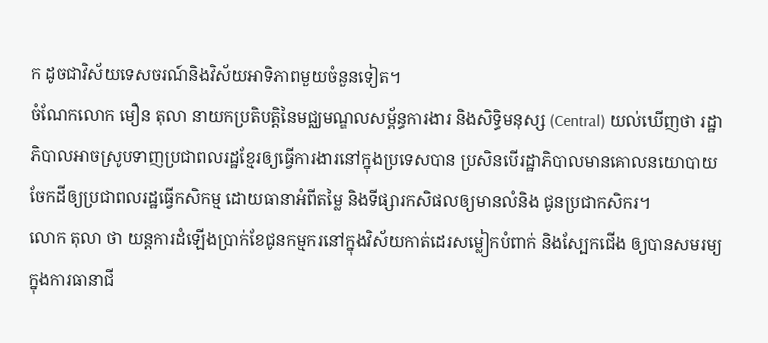ក ដូចជាវិស័យទេសចរណ៍និងវិស័យអាទិភាពមួយចំនួនទៀត។
ចំណែកលោក មឿន តុលា នាយកប្រតិបត្តិនៃមជ្ឈមណ្ឌលសម្ព័ន្ធការងារ និងសិទ្ធិមនុស្ស (Central) យល់ឃើញថា រដ្ឋាភិបាលអាចស្រូបទាញប្រជាពលរដ្ឋខ្មែរឲ្យធ្វើការងារនៅក្នុងប្រទេសបាន ប្រសិនបើរដ្ឋាភិបាលមានគោលនយោបាយចែកដីឲ្យប្រជាពលរដ្ឋធ្វើកសិកម្ម ដោយធានាអំពីតម្លៃ និងទីផ្សារកសិផលឲ្យមានលំនិង ជូនប្រជាកសិករ។
លោក តុលា ថា យន្តការដំឡើងប្រាក់ខែជូនកម្មករនៅក្នុងវិស័យកាត់ដេរសម្លៀកបំពាក់ និងស្បែកជើង ឲ្យបានសមរម្យក្នុងការធានាជី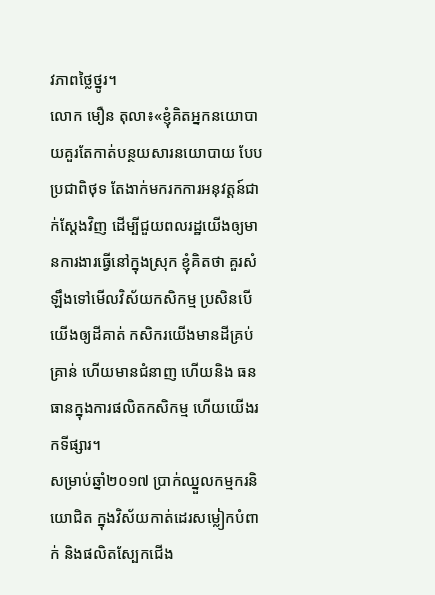វភាពថ្លៃថ្នូរ។
លោក មឿន តុលា៖«ខ្ញុំគិតអ្នកនយោបាយគួរតែកាត់បន្ថយសារនយោបាយ បែបប្រជាពិថុទ តែងាក់មករកការអនុវត្តន៍ជាក់ស្តែងវិញ ដើម្បីជួយពលរដ្ឋយើងឲ្យមានការងារធ្វើនៅក្នុងស្រុក ខ្ញុំគិតថា គួរសំឡឹងទៅមើលវិស័យកសិកម្ម ប្រសិនបើយើងឲ្យដីគាត់ កសិករយើងមានដីគ្រប់គ្រាន់ ហើយមានជំនាញ ហើយនិង ធនធានក្នុងការផលិតកសិកម្ម ហើយយើងរកទីផ្សារ។
សម្រាប់ឆ្នាំ២០១៧ ប្រាក់ឈ្នួលកម្មករនិយោជិត ក្នុងវិស័យកាត់ដេរសម្លៀកបំពាក់ និងផលិតស្បែកជើង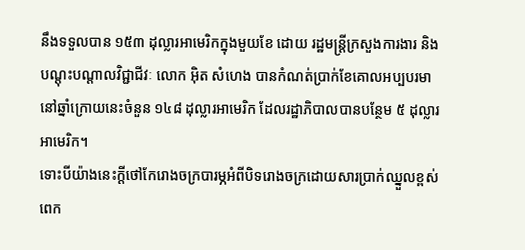នឹងទទួលបាន ១៥៣ ដុល្លារអាមេរិកក្នុងមួយខែ ដោយ រដ្ឋមន្ត្រីក្រសួងការងារ និងបណ្ដុះបណ្ដាលវិជ្ជាជីវៈ លោក អ៊ិត សំហេង បានកំណត់ប្រាក់ខែគោលអប្បបរមានៅឆ្នាំក្រោយនេះចំនួន ១៤៨ ដុល្លារអាមេរិក ដែលរដ្ឋាភិបាលបានបន្ថែម ៥ ដុល្លារអាមេរិក។
ទោះបីយ៉ាងនេះក្តីថៅកែរោងចក្របារម្ភអំពីបិទរោងចក្រដោយសារប្រាក់ឈ្នួលខ្ពស់ពេក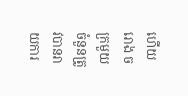ហើយ រោង ចក្រមួយចំនួនត្រូវបានរាយការ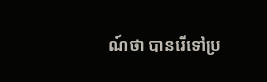ណ៍ថា បានរើទៅប្រ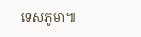ទេសភូមា៕